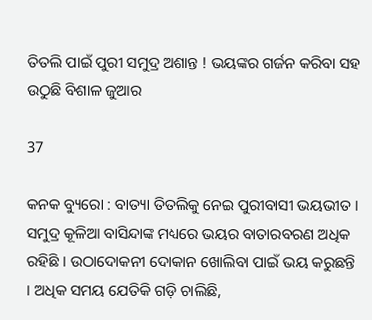ତିତଲି ପାଇଁ ପୁରୀ ସମୁଦ୍ର ଅଶାନ୍ତ ! ଭୟଙ୍କର ଗର୍ଜନ କରିବା ସହ ଉଠୁଛି ବିଶାଳ ଜୁଆର

37

କନକ ବ୍ୟୁରୋ : ବାତ୍ୟା ତିତଲିକୁ ନେଇ ପୁରୀବାସୀ ଭୟଭୀତ । ସମୁଦ୍ର କୂଳିଆ ବାସିନ୍ଦାଙ୍କ ମଧ୍ୟରେ ଭୟର ବାତାରବରଣ ଅଧିକ ରହିଛି । ଉଠାଦୋକନୀ ଦୋକାନ ଖୋଲିବା ପାଇଁ ଭୟ କରୁଛନ୍ତି । ଅଧିକ ସମୟ ଯେତିକି ଗଡ଼ି ଚାଲିଛି,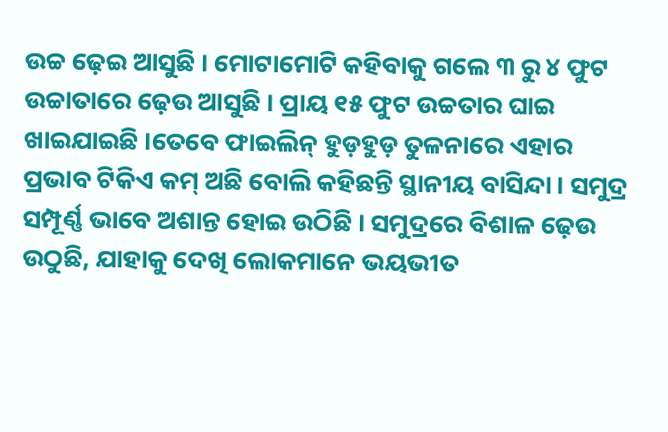ଉଚ୍ଚ ଢ଼େଇ ଆସୁଛି । ମୋଟାମୋଟି କହିବାକୁ ଗଲେ ୩ ରୁ ୪ ଫୁଟ ଉଚ୍ଚାତାରେ ଢ଼େଉ ଆସୁଛି । ପ୍ରାୟ ୧୫ ଫୁଟ ଉଚ୍ଚତାର ଘାଇ ଖାଇଯାଇଛି ।ତେବେ ଫାଇଲିନ୍ ହୁଡ଼ହୁଡ଼ ତୁଳନାରେ ଏହାର ପ୍ରଭାବ ଟିକିଏ କମ୍ ଅଛି ବୋଲି କହିଛନ୍ତି ସ୍ଥାନୀୟ ବାସିନ୍ଦା । ସମୁଦ୍ର ସମ୍ପୂର୍ଣ୍ଣ ଭାବେ ଅଶାନ୍ତ ହୋଇ ଉଠିଛି । ସମୁଦ୍ରରେ ବିଶାଳ ଢ଼େଉ ଉଠୁଛି, ଯାହାକୁ ଦେଖି ଲୋକମାନେ ଭୟଭୀତ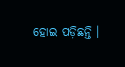ହୋଇ ପଡ଼ିଛନ୍ତି ।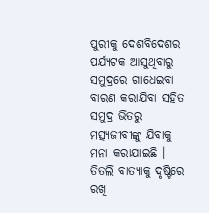ପୁରୀକୁ ଦେଶବିଦେଶର ପର୍ଯ୍ୟଟକ ଆସୁଥିବାରୁ ସମୁଦ୍ରରେ ଗାଧେଇବା ବାରଣ କରାଯିବା ସହିତ ସମୁଦ୍ର ଭିତରୁ ମତ୍ସ୍ୟଜୀବୀଙ୍କୁ ଯିବାକୁ ମନା କରାଯାଇଛି । ତିତଲି ବାତ୍ୟାକୁ ଦୃଷ୍ଟିରେ ରଖି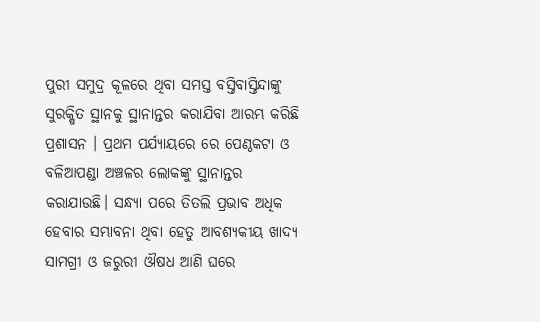ପୁରୀ ସମୁଦ୍ର କୂଳରେ ଥିବା ସମସ୍ତ ବସ୍ତିବାସ୍ତିନ୍ଦାଙ୍କୁ ସୁରକ୍ଷିତ ସ୍ଥାନକୁ ସ୍ଥାନାନ୍ତର କରାଯିବା ଆରମ୍ଭ କରିଛି ପ୍ରଶାସନ । ପ୍ରଥମ ପର୍ଯ୍ୟାୟରେ ରେ ପେଣ୍ଠକଟା ଓ ବଳିଆପଣ୍ଡା ଅଞ୍ଚଳର ଲୋକଙ୍କୁ ସ୍ଥାନାନ୍ତର କରାଯାଉଛି। ସନ୍ଧ୍ୟା ପରେ ତିତଲି ପ୍ରଭାବ ଅଧିକ ହେବାର ସମ୍ଭାବନା ଥିବା ହେତୁ ଆବଶ୍ୟକୀୟ ଖାଦ୍ୟ ସାମଗ୍ରୀ ଓ ଜରୁରୀ ଔଷଧ ଆଣି ଘରେ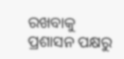ରଖବାକୁ ପ୍ରଶାସନ ପକ୍ଷରୁ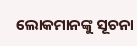ଲୋକମାନଙ୍କୁ ସୂଚନା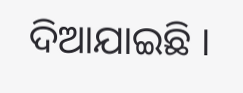ଦିଆଯାଇଛି ।